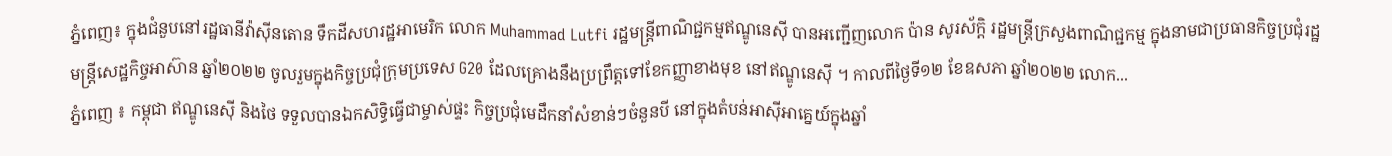ភ្នំពេញ៖ ក្នុងជំនួបនៅរដ្ឋធានីវ៉ាស៊ីនតោន ទឹកដីសហរដ្ឋអាមេរិក លោក Muhammad Lutfi រដ្ឋមន្រ្តីពាណិជ្ជកម្មឥណ្ឌូនេស៊ី បានអញ្ជើញលោក ប៉ាន សូរស័ក្តិ រដ្ឋមន្រ្តីក្រសួងពាណិជ្ជកម្ម ក្នុងនាមជាប្រធានកិច្ចប្រជុំរដ្ឋមន្រ្តីសេដ្ឋកិច្ចអាស៊ាន ឆ្នាំ២០២២ ចូលរួមក្នុងកិច្ចប្រជុំក្រុមប្រទេស G20 ដែលគ្រោងនឹងប្រព្រឹត្តទៅខែកញ្ញាខាងមុខ នៅឥណ្ឌូនេស៊ី ។ កាលពីថ្ងៃទី១២ ខែឧសភា ឆ្នាំ២០២២ លោក...
ភ្នំពេញ ៖ កម្ពុជា ឥណ្ឌូនេស៊ី និងថៃ ទទួលបានឯកសិទ្ធិធ្វើជាម្ចាស់ផ្ទះ កិច្ចប្រជុំមេដឹកនាំសំខាន់ៗចំនួនបី នៅក្នុងតំបន់អាស៊ីអាគ្នេយ៍ក្នុងឆ្នាំ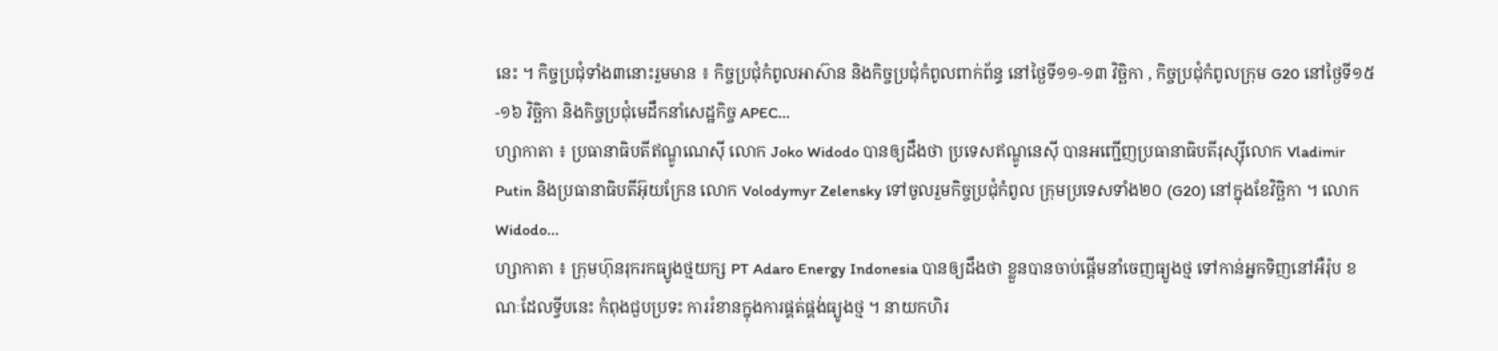នេះ ។ កិច្ចប្រជុំទាំង៣នោះរួមមាន ៖ កិច្ចប្រជុំកំពូលអាស៊ាន និងកិច្ចប្រជុំកំពូលពាក់ព័ន្ធ នៅថ្ងៃទី១១-១៣ វិច្ឆិកា , កិច្ចប្រជុំកំពូលក្រុម G20 នៅថ្ងៃទី១៥-១៦ វិច្ឆិកា និងកិច្ចប្រជុំមេដឹកនាំសេដ្ឋកិច្ច APEC...
ហ្សាកាតា ៖ ប្រធានាធិបតីឥណ្ឌូណេស៊ី លោក Joko Widodo បានឲ្យដឹងថា ប្រទេសឥណ្ឌូនេស៊ី បានអញ្ជើញប្រធានាធិបតីរុស្ស៊ីលោក Vladimir Putin និងប្រធានាធិបតីអ៊ុយក្រែន លោក Volodymyr Zelensky ទៅចូលរួមកិច្ចប្រជុំកំពូល ក្រុមប្រទេសទាំង២០ (G20) នៅក្នុងខែវិច្ឆិកា ។ លោក Widodo...
ហ្សាកាតា ៖ ក្រុមហ៊ុនរុករកធ្យូងថ្មយក្ស PT Adaro Energy Indonesia បានឲ្យដឹងថា ខ្លួនបានចាប់ផ្តើមនាំចេញធ្យូងថ្ម ទៅកាន់អ្នកទិញនៅអឺរ៉ុប ខណៈដែលទ្វីបនេះ កំពុងជួបប្រទះ ការរំខានក្នុងការផ្គត់ផ្គង់ធ្យូងថ្ម ។ នាយកហិរ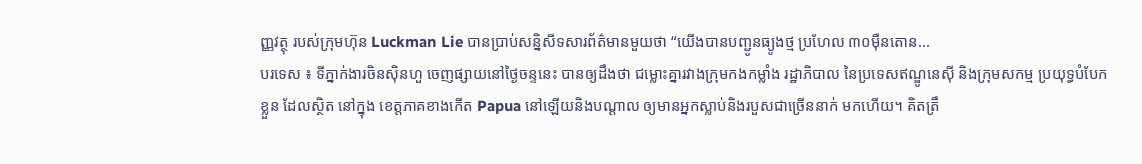ញ្ញវត្ថុ របស់ក្រុមហ៊ុន Luckman Lie បានប្រាប់សន្និសីទសារព័ត៌មានមួយថា “យើងបានបញ្ជូនធ្យូងថ្ម ប្រហែល ៣០ម៉ឺនតោន...
បរទេស ៖ ទីភ្នាក់ងារចិនស៊ិនហួ ចេញផ្សាយនៅថ្ងៃចន្ទនេះ បានឲ្យដឹងថា ជម្លោះគ្នារវាងក្រុមកងកម្លាំង រដ្ឋាភិបាល នៃប្រទេសឥណ្ឌូនេស៊ី និងក្រុមសកម្ម ប្រយុទ្ធបំបែកខ្លួន ដែលស្ថិត នៅក្នុង ខេត្តភាគខាងកើត Papua នៅឡើយនិងបណ្តាល ឲ្យមានអ្នកស្លាប់និងរបួសជាច្រើននាក់ មកហើយ។ គិតត្រឹ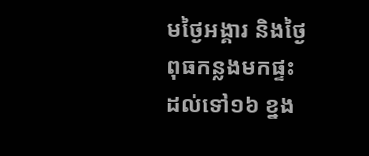មថ្ងៃអង្គារ និងថ្ងៃពុធកន្លងមកផ្ទះ ដល់ទៅ១៦ ខ្នង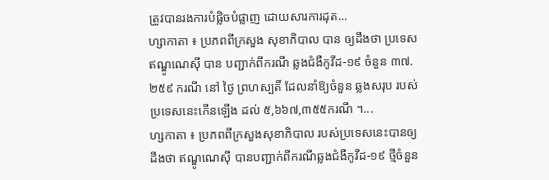ត្រូវបានរងការបំផ្លិចបំផ្លាញ ដោយសារការដុត...
ហ្សាកាតា ៖ ប្រភពពីក្រសួង សុខាភិបាល បាន ឲ្យដឹងថា ប្រទេសឥណ្ឌូណេស៊ី បាន បញ្ជាក់ពីករណី ឆ្លងជំងឺកូវីដ-១៩ ចំនួន ៣៧.២៥៩ ករណី នៅ ថ្ងៃ ព្រហស្បតិ៍ ដែលនាំឱ្យចំនួន ឆ្លងសរុប របស់ប្រទេសនេះកើនឡើង ដល់ ៥,៦៦៧,៣៥៥ករណី ។...
ហ្សកាតា ៖ ប្រភពពីក្រសួងសុខាភិបាល របស់ប្រទេសនេះបានឲ្យដឹងថា ឥណ្ឌូណេស៊ី បានបញ្ជាក់ពីករណីឆ្លងជំងឺកូវីដ-១៩ ថ្មីចំនួន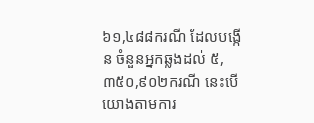៦១,៤៨៨ករណី ដែលបង្កើន ចំនួនអ្នកឆ្លងដល់ ៥,៣៥០,៩០២ករណី នេះបើយោងតាមការ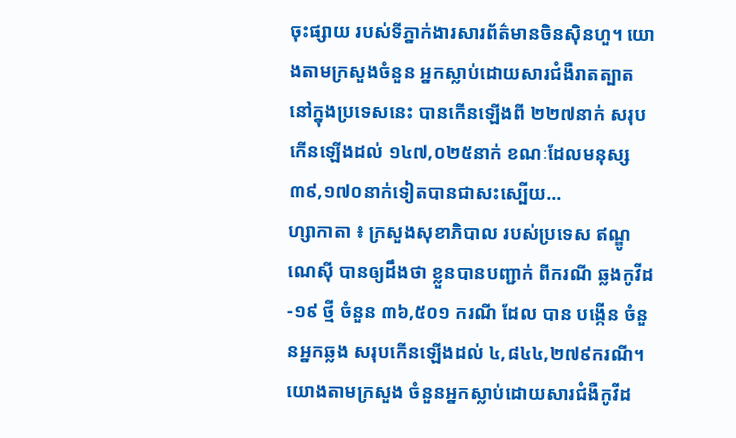ចុះផ្សាយ របស់ទីភ្នាក់ងារសារព័ត៌មានចិនស៊ិនហួ។ យោងតាមក្រសួងចំនួន អ្នកស្លាប់ដោយសារជំងឺរាតត្បាត នៅក្នុងប្រទេសនេះ បានកើនឡើងពី ២២៧នាក់ សរុបកើនឡើងដល់ ១៤៧,០២៥នាក់ ខណៈដែលមនុស្ស ៣៩,១៧០នាក់ទៀតបានជាសះស្បើយ...
ហ្សាកាតា ៖ ក្រសួងសុខាភិបាល របស់ប្រទេស ឥណ្ឌូណេស៊ី បានឲ្យដឹងថា ខ្លួនបានបញ្ជាក់ ពីករណី ឆ្លងកូវីដ-១៩ ថ្មី ចំនួន ៣៦,៥០១ ករណី ដែល បាន បង្កើន ចំនួនអ្នកឆ្លង សរុបកើនឡើងដល់ ៤,៨៤៤,២៧៩ករណី។ យោងតាមក្រសួង ចំនួនអ្នកស្លាប់ដោយសារជំងឺកូវីដ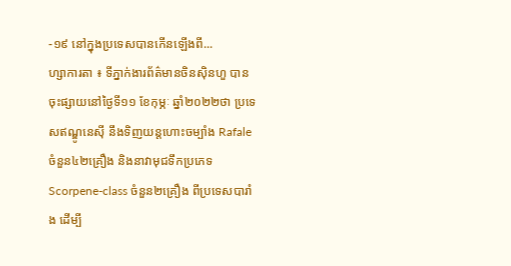-១៩ នៅក្នុងប្រទេសបានកើនឡើងពី...
ហ្សាការតា ៖ ទីភ្នាក់ងារព័ត៌មានចិនស៊ិនហួ បានចុះផ្សាយនៅថ្ងៃទី១១ ខែកុម្ភៈ ឆ្នាំ២០២២ថា ប្រទេសឥណ្ឌូនេស៊ី នឹងទិញយន្តហោះចម្បាំង Rafale ចំនួន៤២គ្រឿង និងនាវាមុជទឹកប្រភេទ Scorpene-class ចំនួន២គ្រឿង ពីប្រទេសបារាំង ដើម្បី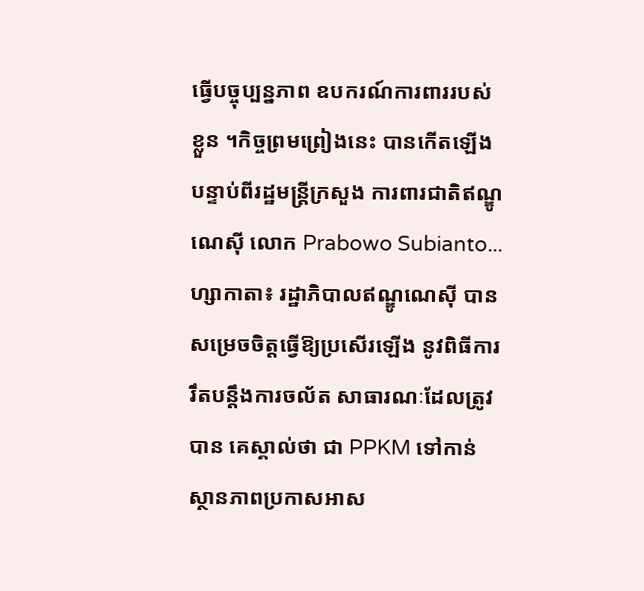ធ្វើបច្ចុប្បន្នភាព ឧបករណ៍ការពាររបស់ខ្លួន ។កិច្ចព្រមព្រៀងនេះ បានកើតឡើងបន្ទាប់ពីរដ្ឋមន្ត្រីក្រសួង ការពារជាតិឥណ្ឌូណេស៊ី លោក Prabowo Subianto...
ហ្សាកាតា៖ រដ្ឋាភិបាលឥណ្ឌូណេស៊ី បានសម្រេចចិត្តធ្វើឱ្យប្រសើរឡើង នូវពិធីការរឹតបន្តឹងការចល័ត សាធារណៈដែលត្រូវបាន គេស្គាល់ថា ជា PPKM ទៅកាន់ស្ថានភាពប្រកាសអាស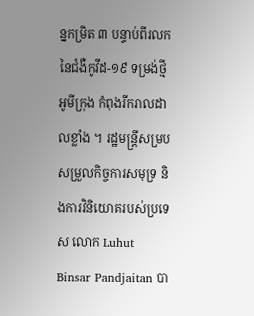ន្នកម្រិត ៣ បន្ទាប់ពីរលកនៃជំងឺកូវីដ-១៩ ទម្រង់ថ្មីអូមីក្រុង កំពុងរីករាលដាលខ្លាំង ។ រដ្ឋមន្ត្រីសម្របសម្រួលកិច្ចការសមុទ្រ និងការវិនិយោគរបស់ប្រទេស លោក Luhut Binsar Pandjaitan បា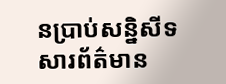នប្រាប់សន្និសីទសារព័ត៌មាន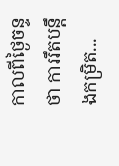កាលពីថ្ងៃចន្ទថា ការរឹតបន្តឹងកម្រិត...